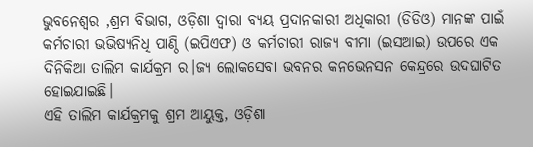ଭୁବନେଶ୍ୱର ,ଶ୍ରମ ବିଭାଗ, ଓଡ଼ିଶା ଦ୍ୱାରା ବ୍ୟୟ ପ୍ରଦାନକାରୀ ଅଧିକାରୀ (ଡିଡିଓ) ମାନଙ୍କ ପାଇଁ କର୍ମଚାରୀ ଭଭିଷ୍ୟନିଧି ପାଣ୍ଠି (ଇପିଏଫ) ଓ କର୍ମଚାରୀ ରାଜ୍ୟ ବୀମା (ଇସଆଇ) ଉପରେ ଏକ ଦିନିକିଆ ତାଲିମ କାର୍ଯକ୍ରମ ର।ଜ୍ୟ ଲୋକସେବା ଭବନର କନଭେନସନ କେନ୍ଦ୍ରରେ ଉଦଘାଟିତ ହୋଇଯାଇଛି।
ଏହି ତାଲିମ କାର୍ଯକ୍ରମକୁ ଶ୍ରମ ଆୟୁକ୍ତ, ଓଡ଼ିଶା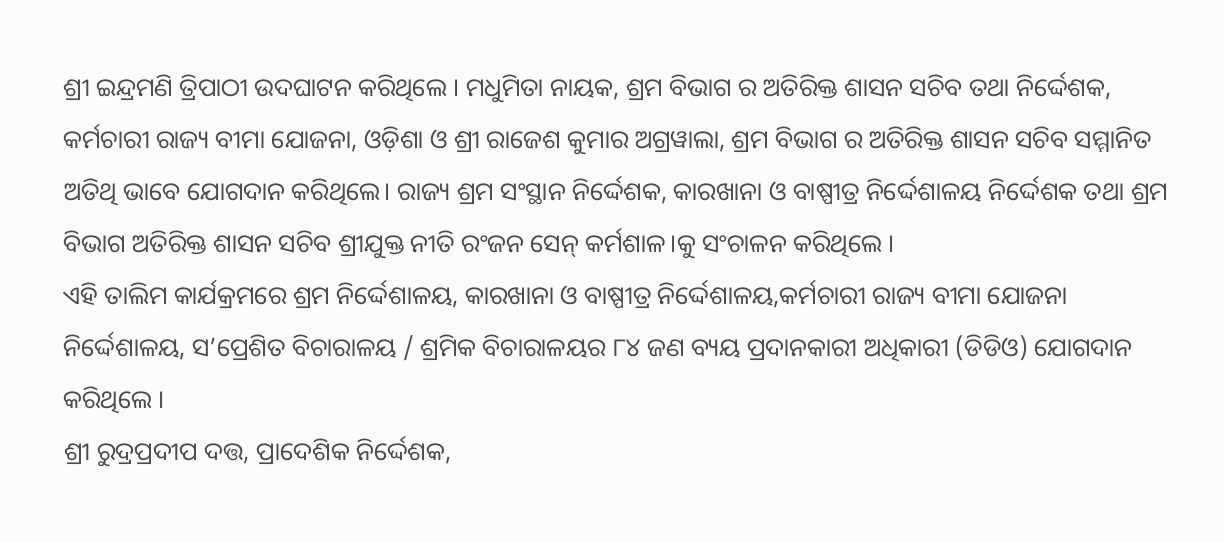ଶ୍ରୀ ଇନ୍ଦ୍ରମଣି ତ୍ରିପାଠୀ ଉଦଘାଟନ କରିଥିଲେ । ମଧୁମିତା ନାୟକ, ଶ୍ରମ ବିଭାଗ ର ଅତିରିକ୍ତ ଶାସନ ସଚିବ ତଥା ନିର୍ଦ୍ଦେଶକ, କର୍ମଚାରୀ ରାଜ୍ୟ ବୀମା ଯୋଜନା, ଓଡ଼ିଶା ଓ ଶ୍ରୀ ରାଜେଶ କୁମାର ଅଗ୍ରୱାଲା, ଶ୍ରମ ବିଭାଗ ର ଅତିରିକ୍ତ ଶାସନ ସଚିବ ସମ୍ମାନିତ ଅତିଥି ଭାବେ ଯୋଗଦାନ କରିଥିଲେ। ରାଜ୍ୟ ଶ୍ରମ ସଂସ୍ଥାନ ନିର୍ଦ୍ଦେଶକ, କାରଖାନା ଓ ବାଷ୍ପୀତ୍ର ନିର୍ଦ୍ଦେଶାଳୟ ନିର୍ଦ୍ଦେଶକ ତଥା ଶ୍ରମ ବିଭାଗ ଅତିରିକ୍ତ ଶାସନ ସଚିବ ଶ୍ରୀଯୁକ୍ତ ନୀତି ରଂଜନ ସେନ୍ କର୍ମଶାଳ।କୁ ସଂଚାଳନ କରିଥିଲେ ।
ଏହି ତାଲିମ କାର୍ଯକ୍ରମରେ ଶ୍ରମ ନିର୍ଦ୍ଦେଶାଳୟ, କାରଖାନା ଓ ବାଷ୍ପୀତ୍ର ନିର୍ଦ୍ଦେଶାଳୟ,କର୍ମଚାରୀ ରାଜ୍ୟ ବୀମା ଯୋଜନା ନିର୍ଦ୍ଦେଶାଳୟ, ସ’ପ୍ରେଶିତ ବିଚାରାଳୟ / ଶ୍ରମିକ ବିଚାରାଳୟର ୮୪ ଜଣ ବ୍ୟୟ ପ୍ରଦାନକାରୀ ଅଧିକାରୀ (ଡିଡିଓ) ଯୋଗଦାନ କରିଥିଲେ ।
ଶ୍ରୀ ରୁଦ୍ରପ୍ରଦୀପ ଦତ୍ତ, ପ୍ରାଦେଶିକ ନିର୍ଦ୍ଦେଶକ,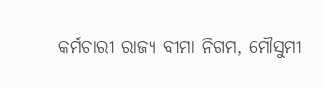କର୍ମଚାରୀ ରାଜ୍ୟ ବୀମା ନିଗମ, ମୌସୁମୀ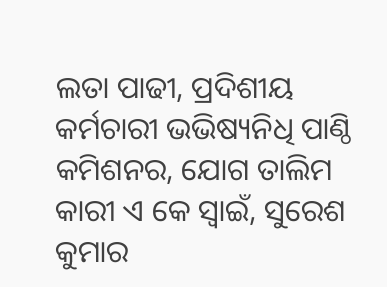ଲତା ପାଢୀ, ପ୍ରଦିଶୀୟ କର୍ମଚାରୀ ଭଭିଷ୍ୟନିଧି ପାଣ୍ଠି କମିଶନର, ଯୋଗ ତାଲିମ କାରୀ ଏ କେ ସ୍ବାଇଁ, ସୁରେଶ କୁମାର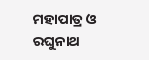ମହାପାତ୍ର ଓ ରଘୁନାଥ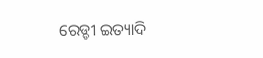ରେଡ୍ଡୀ ଇତ୍ୟାଦି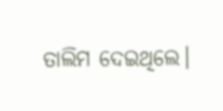ତାଲିମ ଦେଇଥିଲେ।